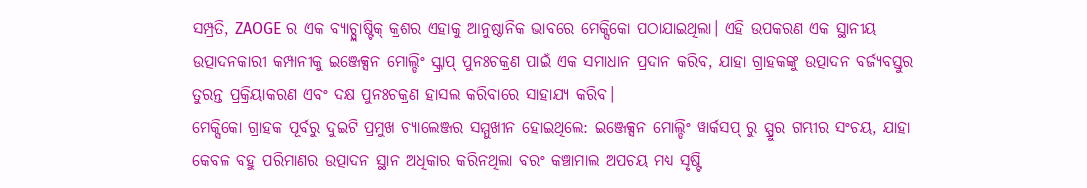ସମ୍ପ୍ରତି, ZAOGE ର ଏକ ବ୍ୟାଚ୍ପ୍ଲାଷ୍ଟିକ୍ କ୍ରଶର ଏହାକୁ ଆନୁଷ୍ଠାନିକ ଭାବରେ ମେକ୍ସିକୋ ପଠାଯାଇଥିଲା। ଏହି ଉପକରଣ ଏକ ସ୍ଥାନୀୟ ଉତ୍ପାଦନକାରୀ କମ୍ପାନୀକୁ ଇଞ୍ଜେକ୍ସନ ମୋଲ୍ଡିଂ ସ୍କ୍ରାପ୍ ପୁନଃଚକ୍ରଣ ପାଇଁ ଏକ ସମାଧାନ ପ୍ରଦାନ କରିବ, ଯାହା ଗ୍ରାହକଙ୍କୁ ଉତ୍ପାଦନ ବର୍ଜ୍ୟବସ୍ତୁର ତୁରନ୍ତ ପ୍ରକ୍ରିୟାକରଣ ଏବଂ ଦକ୍ଷ ପୁନଃଚକ୍ରଣ ହାସଲ କରିବାରେ ସାହାଯ୍ୟ କରିବ।
ମେକ୍ସିକୋ ଗ୍ରାହକ ପୂର୍ବରୁ ଦୁଇଟି ପ୍ରମୁଖ ଚ୍ୟାଲେଞ୍ଜର ସମ୍ମୁଖୀନ ହୋଇଥିଲେ: ଇଞ୍ଜେକ୍ସନ ମୋଲ୍ଡିଂ ୱାର୍କସପ୍ ରୁ ସ୍ପ୍ରୁର ଗମ୍ଭୀର ସଂଚୟ, ଯାହା କେବଳ ବହୁ ପରିମାଣର ଉତ୍ପାଦନ ସ୍ଥାନ ଅଧିକାର କରିନଥିଲା ବରଂ କଞ୍ଚାମାଲ ଅପଚୟ ମଧ୍ୟ ସୃଷ୍ଟି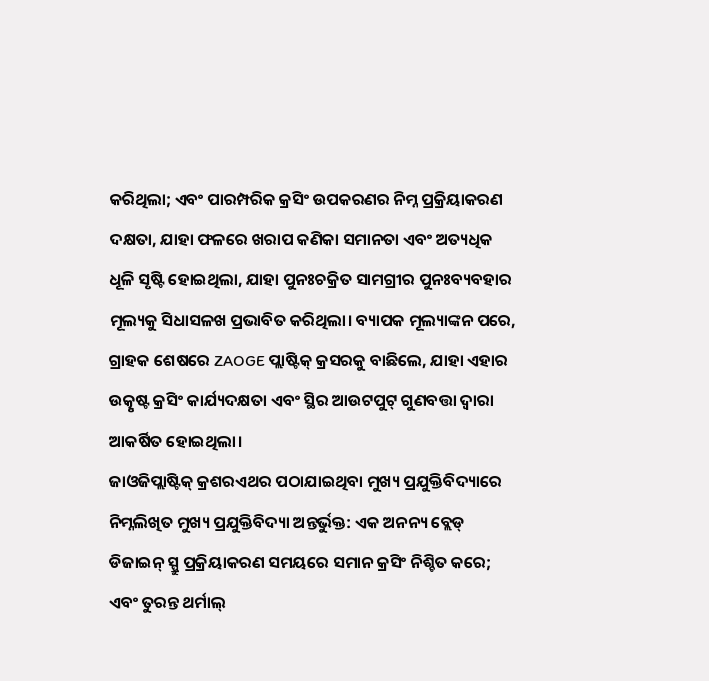କରିଥିଲା; ଏବଂ ପାରମ୍ପରିକ କ୍ରସିଂ ଉପକରଣର ନିମ୍ନ ପ୍ରକ୍ରିୟାକରଣ ଦକ୍ଷତା, ଯାହା ଫଳରେ ଖରାପ କଣିକା ସମାନତା ଏବଂ ଅତ୍ୟଧିକ ଧୂଳି ସୃଷ୍ଟି ହୋଇଥିଲା, ଯାହା ପୁନଃଚକ୍ରିତ ସାମଗ୍ରୀର ପୁନଃବ୍ୟବହାର ମୂଲ୍ୟକୁ ସିଧାସଳଖ ପ୍ରଭାବିତ କରିଥିଲା। ବ୍ୟାପକ ମୂଲ୍ୟାଙ୍କନ ପରେ, ଗ୍ରାହକ ଶେଷରେ ZAOGE ପ୍ଲାଷ୍ଟିକ୍ କ୍ରସରକୁ ବାଛିଲେ, ଯାହା ଏହାର ଉତ୍କୃଷ୍ଟ କ୍ରସିଂ କାର୍ଯ୍ୟଦକ୍ଷତା ଏବଂ ସ୍ଥିର ଆଉଟପୁଟ୍ ଗୁଣବତ୍ତା ଦ୍ୱାରା ଆକର୍ଷିତ ହୋଇଥିଲା।
ଜାଓଜିପ୍ଲାଷ୍ଟିକ୍ କ୍ରଶରଏଥର ପଠାଯାଇଥିବା ମୁଖ୍ୟ ପ୍ରଯୁକ୍ତିବିଦ୍ୟାରେ ନିମ୍ନଲିଖିତ ମୁଖ୍ୟ ପ୍ରଯୁକ୍ତିବିଦ୍ୟା ଅନ୍ତର୍ଭୁକ୍ତ: ଏକ ଅନନ୍ୟ ବ୍ଲେଡ୍ ଡିଜାଇନ୍ ସ୍ପ୍ରୁ ପ୍ରକ୍ରିୟାକରଣ ସମୟରେ ସମାନ କ୍ରସିଂ ନିଶ୍ଚିତ କରେ; ଏବଂ ତୁରନ୍ତ ଥର୍ମାଲ୍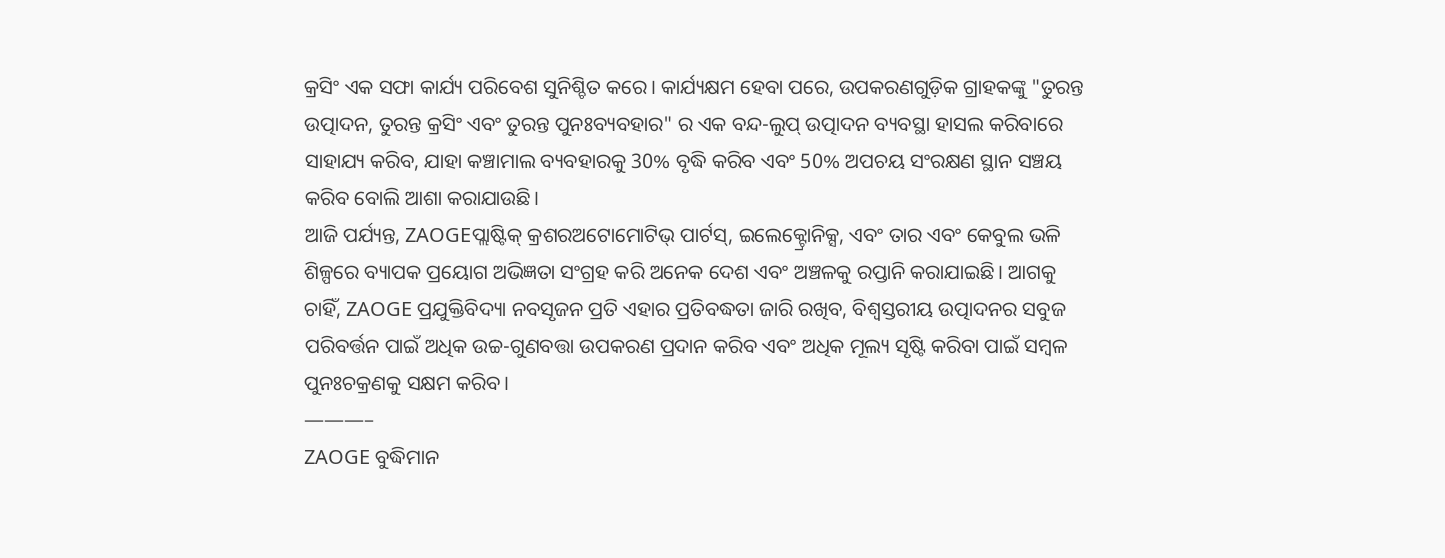କ୍ରସିଂ ଏକ ସଫା କାର୍ଯ୍ୟ ପରିବେଶ ସୁନିଶ୍ଚିତ କରେ। କାର୍ଯ୍ୟକ୍ଷମ ହେବା ପରେ, ଉପକରଣଗୁଡ଼ିକ ଗ୍ରାହକଙ୍କୁ "ତୁରନ୍ତ ଉତ୍ପାଦନ, ତୁରନ୍ତ କ୍ରସିଂ ଏବଂ ତୁରନ୍ତ ପୁନଃବ୍ୟବହାର" ର ଏକ ବନ୍ଦ-ଲୁପ୍ ଉତ୍ପାଦନ ବ୍ୟବସ୍ଥା ହାସଲ କରିବାରେ ସାହାଯ୍ୟ କରିବ, ଯାହା କଞ୍ଚାମାଲ ବ୍ୟବହାରକୁ 30% ବୃଦ୍ଧି କରିବ ଏବଂ 50% ଅପଚୟ ସଂରକ୍ଷଣ ସ୍ଥାନ ସଞ୍ଚୟ କରିବ ବୋଲି ଆଶା କରାଯାଉଛି।
ଆଜି ପର୍ଯ୍ୟନ୍ତ, ZAOGEପ୍ଲାଷ୍ଟିକ୍ କ୍ରଶରଅଟୋମୋଟିଭ୍ ପାର୍ଟସ୍, ଇଲେକ୍ଟ୍ରୋନିକ୍ସ, ଏବଂ ତାର ଏବଂ କେବୁଲ ଭଳି ଶିଳ୍ପରେ ବ୍ୟାପକ ପ୍ରୟୋଗ ଅଭିଜ୍ଞତା ସଂଗ୍ରହ କରି ଅନେକ ଦେଶ ଏବଂ ଅଞ୍ଚଳକୁ ରପ୍ତାନି କରାଯାଇଛି। ଆଗକୁ ଚାହିଁ, ZAOGE ପ୍ରଯୁକ୍ତିବିଦ୍ୟା ନବସୃଜନ ପ୍ରତି ଏହାର ପ୍ରତିବଦ୍ଧତା ଜାରି ରଖିବ, ବିଶ୍ୱସ୍ତରୀୟ ଉତ୍ପାଦନର ସବୁଜ ପରିବର୍ତ୍ତନ ପାଇଁ ଅଧିକ ଉଚ୍ଚ-ଗୁଣବତ୍ତା ଉପକରଣ ପ୍ରଦାନ କରିବ ଏବଂ ଅଧିକ ମୂଲ୍ୟ ସୃଷ୍ଟି କରିବା ପାଇଁ ସମ୍ବଳ ପୁନଃଚକ୍ରଣକୁ ସକ୍ଷମ କରିବ।
———–
ZAOGE ବୁଦ୍ଧିମାନ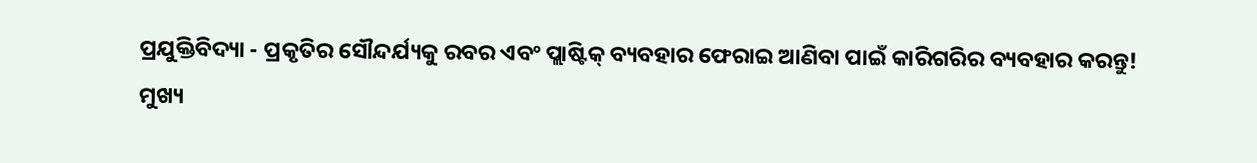ପ୍ରଯୁକ୍ତିବିଦ୍ୟା - ପ୍ରକୃତିର ସୌନ୍ଦର୍ଯ୍ୟକୁ ରବର ଏବଂ ପ୍ଲାଷ୍ଟିକ୍ ବ୍ୟବହାର ଫେରାଇ ଆଣିବା ପାଇଁ କାରିଗରିର ବ୍ୟବହାର କରନ୍ତୁ!
ମୁଖ୍ୟ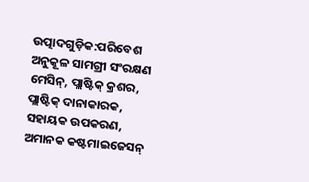ଉତ୍ପାଦଗୁଡ଼ିକ:ପରିବେଶ ଅନୁକୂଳ ସାମଗ୍ରୀ ସଂରକ୍ଷଣ ମେସିନ୍, ପ୍ଲାଷ୍ଟିକ୍ କ୍ରଶର, ପ୍ଲାଷ୍ଟିକ୍ ଦାନାକାରକ, ସହାୟକ ଉପକରଣ, ଅମାନକ କଷ୍ଟମାଇଜେସନ୍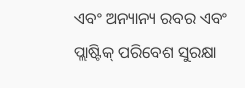ଏବଂ ଅନ୍ୟାନ୍ୟ ରବର ଏବଂ ପ୍ଲାଷ୍ଟିକ୍ ପରିବେଶ ସୁରକ୍ଷା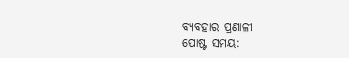ବ୍ୟବହାର ପ୍ରଣାଳୀ
ପୋଷ୍ଟ ସମୟ: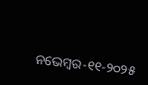ନଭେମ୍ବର-୧୧-୨୦୨୫